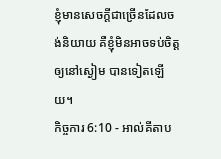ខ្ញុំមានសេចក្ដីជាច្រើនដែលចង់និយាយ គឺខ្ញុំមិនអាចទប់ចិត្តឲ្យនៅស្ងៀម បានទៀតឡើយ។
កិច្ចការ 6:10 - អាល់គីតាប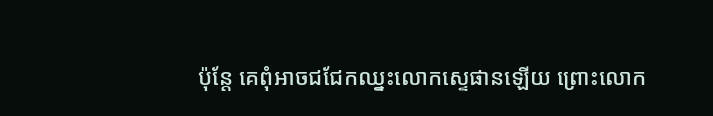ប៉ុន្ដែ គេពុំអាចជជែកឈ្នះលោកស្ទេផានឡើយ ព្រោះលោក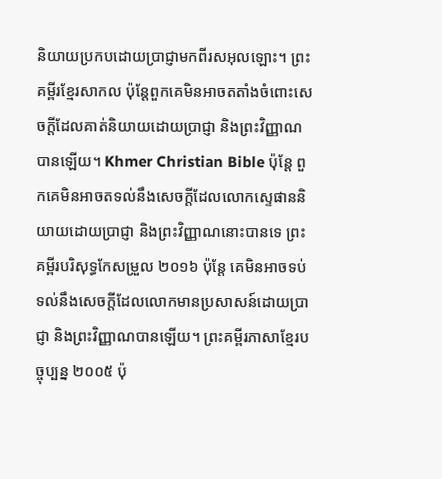និយាយប្រកបដោយប្រាជ្ញាមកពីរសអុលឡោះ។ ព្រះគម្ពីរខ្មែរសាកល ប៉ុន្តែពួកគេមិនអាចតតាំងចំពោះសេចក្ដីដែលគាត់និយាយដោយប្រាជ្ញា និងព្រះវិញ្ញាណបានឡើយ។ Khmer Christian Bible ប៉ុន្ដែ ពួកគេមិនអាចតទល់នឹងសេចក្ដីដែលលោកស្ទេផាននិយាយដោយប្រាជ្ញា និងព្រះវិញ្ញាណនោះបានទេ ព្រះគម្ពីរបរិសុទ្ធកែសម្រួល ២០១៦ ប៉ុន្ដែ គេមិនអាចទប់ទល់នឹងសេចក្ដីដែលលោកមានប្រសាសន៍ដោយប្រាជ្ញា និងព្រះវិញ្ញាណបានឡើយ។ ព្រះគម្ពីរភាសាខ្មែរបច្ចុប្បន្ន ២០០៥ ប៉ុ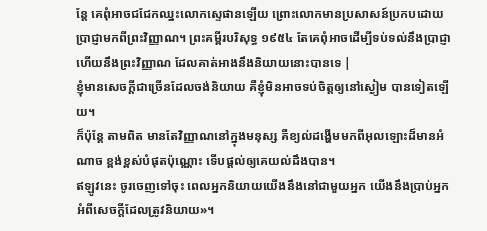ន្តែ គេពុំអាចជជែកឈ្នះលោកស្ទេផានឡើយ ព្រោះលោកមានប្រសាសន៍ប្រកបដោយប្រាជ្ញាមកពីព្រះវិញ្ញាណ។ ព្រះគម្ពីរបរិសុទ្ធ ១៩៥៤ តែគេពុំអាចដើម្បីទប់ទល់នឹងប្រាជ្ញា ហើយនឹងព្រះវិញ្ញាណ ដែលគាត់អាងនឹងនិយាយនោះបានទេ |
ខ្ញុំមានសេចក្ដីជាច្រើនដែលចង់និយាយ គឺខ្ញុំមិនអាចទប់ចិត្តឲ្យនៅស្ងៀម បានទៀតឡើយ។
ក៏ប៉ុន្តែ តាមពិត មានតែវិញ្ញាណនៅក្នុងមនុស្ស គឺខ្យល់ដង្ហើមមកពីអុលឡោះដ៏មានអំណាច ខ្ពង់ខ្ពស់បំផុតប៉ុណ្ណោះ ទើបផ្ដល់ឲ្យគេយល់ដឹងបាន។
ឥឡូវនេះ ចូរចេញទៅចុះ ពេលអ្នកនិយាយយើងនឹងនៅជាមួយអ្នក យើងនឹងប្រាប់អ្នកអំពីសេចក្តីដែលត្រូវនិយាយ»។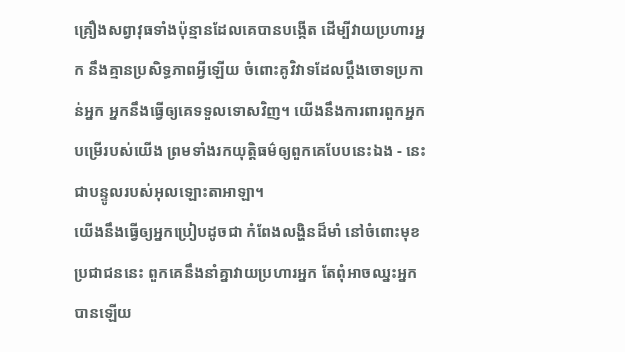គ្រឿងសព្វាវុធទាំងប៉ុន្មានដែលគេបានបង្កើត ដើម្បីវាយប្រហារអ្នក នឹងគ្មានប្រសិទ្ធភាពអ្វីឡើយ ចំពោះគូវិវាទដែលប្ដឹងចោទប្រកាន់អ្នក អ្នកនឹងធ្វើឲ្យគេទទួលទោសវិញ។ យើងនឹងការពារពួកអ្នកបម្រើរបស់យើង ព្រមទាំងរកយុត្តិធម៌ឲ្យពួកគេបែបនេះឯង - នេះជាបន្ទូលរបស់អុលឡោះតាអាឡា។
យើងនឹងធ្វើឲ្យអ្នកប្រៀបដូចជា កំពែងលង្ហិនដ៏មាំ នៅចំពោះមុខប្រជាជននេះ ពួកគេនឹងនាំគ្នាវាយប្រហារអ្នក តែពុំអាចឈ្នះអ្នកបានឡើយ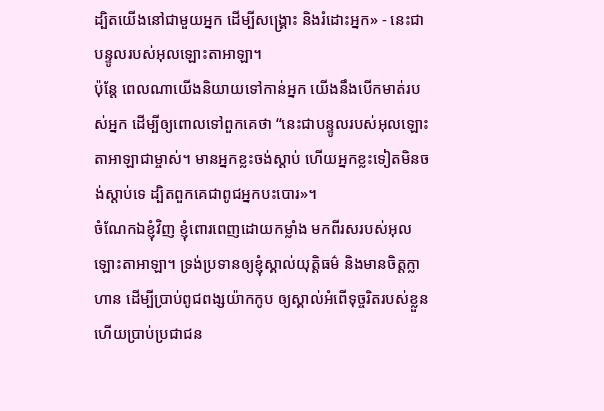ដ្បិតយើងនៅជាមួយអ្នក ដើម្បីសង្គ្រោះ និងរំដោះអ្នក» - នេះជាបន្ទូលរបស់អុលឡោះតាអាឡា។
ប៉ុន្តែ ពេលណាយើងនិយាយទៅកាន់អ្នក យើងនឹងបើកមាត់របស់អ្នក ដើម្បីឲ្យពោលទៅពួកគេថា “នេះជាបន្ទូលរបស់អុលឡោះតាអាឡាជាម្ចាស់។ មានអ្នកខ្លះចង់ស្ដាប់ ហើយអ្នកខ្លះទៀតមិនចង់ស្ដាប់ទេ ដ្បិតពួកគេជាពូជអ្នកបះបោរ»។
ចំណែកឯខ្ញុំវិញ ខ្ញុំពោរពេញដោយកម្លាំង មកពីរសរបស់អុលឡោះតាអាឡា។ ទ្រង់ប្រទានឲ្យខ្ញុំស្គាល់យុត្តិធម៌ និងមានចិត្តក្លាហាន ដើម្បីប្រាប់ពូជពង្សយ៉ាកកូប ឲ្យស្គាល់អំពើទុច្ចរិតរបស់ខ្លួន ហើយប្រាប់ប្រជាជន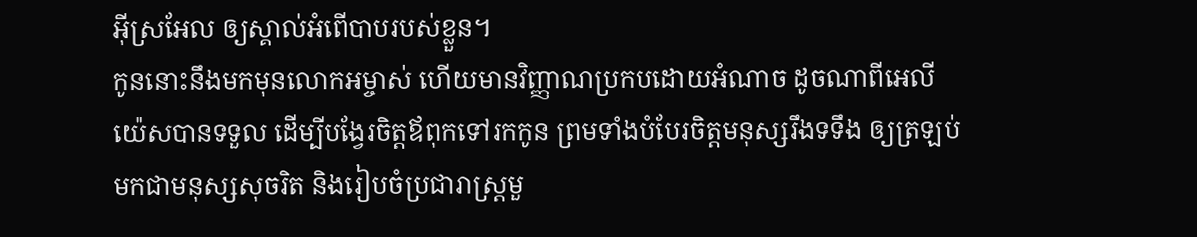អ៊ីស្រអែល ឲ្យស្គាល់អំពើបាបរបស់ខ្លួន។
កូននោះនឹងមកមុនលោកអម្ចាស់ ហើយមានវិញ្ញាណប្រកបដោយអំណាច ដូចណាពីអេលីយ៉េសបានទទួល ដើម្បីបង្វែរចិត្ដឪពុកទៅរកកូន ព្រមទាំងបំបែរចិត្ដមនុស្សរឹងទទឹង ឲ្យត្រឡប់មកជាមនុស្សសុចរិត និងរៀបចំប្រជារាស្ដ្រមួ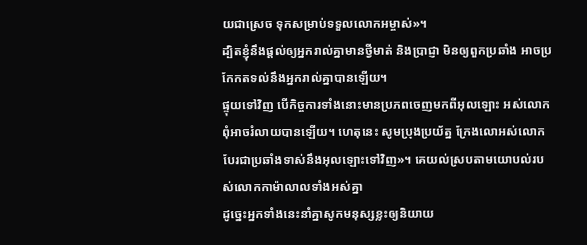យជាស្រេច ទុកសម្រាប់ទទួលលោកអម្ចាស់»។
ដ្បិតខ្ញុំនឹងផ្ដល់ឲ្យអ្នករាល់គ្នាមានថ្វីមាត់ និងប្រាជ្ញា មិនឲ្យពួកប្រឆាំង អាចប្រកែកតទល់នឹងអ្នករាល់គ្នាបានឡើយ។
ផ្ទុយទៅវិញ បើកិច្ចការទាំងនោះមានប្រភពចេញមកពីអុលឡោះ អស់លោកពុំអាចរំលាយបានឡើយ។ ហេតុនេះ សូមប្រុងប្រយ័ត្ន ក្រែងលោអស់លោកបែរជាប្រឆាំងទាស់នឹងអុលឡោះទៅវិញ»។ គេយល់ស្របតាមយោបល់របស់លោកកាម៉ាលាលទាំងអស់គ្នា
ដូច្នេះអ្នកទាំងនេះនាំគ្នាសូកមនុស្សខ្លះឲ្យនិយាយ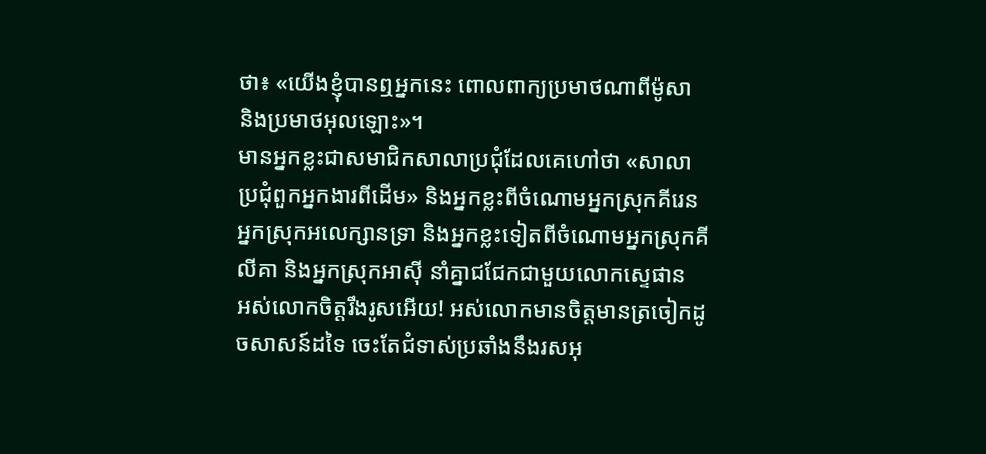ថា៖ «យើងខ្ញុំបានឮអ្នកនេះ ពោលពាក្យប្រមាថណាពីម៉ូសា និងប្រមាថអុលឡោះ»។
មានអ្នកខ្លះជាសមាជិកសាលាប្រជុំដែលគេហៅថា «សាលាប្រជុំពួកអ្នកងារពីដើម» និងអ្នកខ្លះពីចំណោមអ្នកស្រុកគីរេន អ្នកស្រុកអលេក្សានទ្រា និងអ្នកខ្លះទៀតពីចំណោមអ្នកស្រុកគីលីគា និងអ្នកស្រុកអាស៊ី នាំគ្នាជជែកជាមួយលោកស្ទេផាន
អស់លោកចិត្ដរឹងរូសអើយ! អស់លោកមានចិត្ដមានត្រចៀកដូចសាសន៍ដទៃ ចេះតែជំទាស់ប្រឆាំងនឹងរសអុ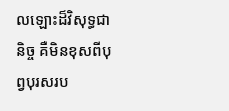លឡោះដ៏វិសុទ្ធជានិច្ច គឺមិនខុសពីបុព្វបុរសរប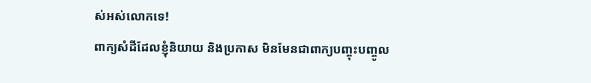ស់អស់លោកទេ!
ពាក្យសំដីដែលខ្ញុំនិយាយ និងប្រកាស មិនមែនជាពាក្យបញ្ចុះបញ្ចូល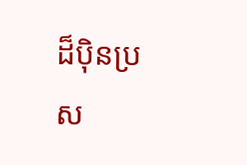ដ៏ប៉ិនប្រស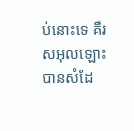ប់នោះទេ គឺរសអុលឡោះបានសំដែ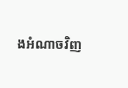ងអំណាចវិញ